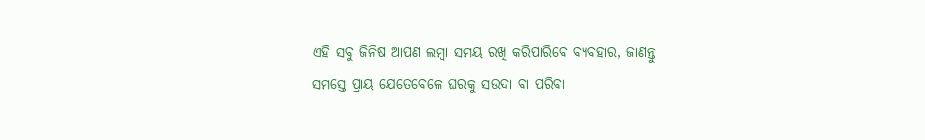ଏହି ସବୁ ଜିନିଷ ଆପଣ ଲମ୍ବା ସମୟ ରଖି କରିପାରିବେ ବ୍ୟବହାର, ଜାଣନ୍ତୁ
ସମସ୍ତେ ପ୍ରାୟ ଯେତେବେଳେ ଘରକୁ ସଉଦା ବା ପରିବା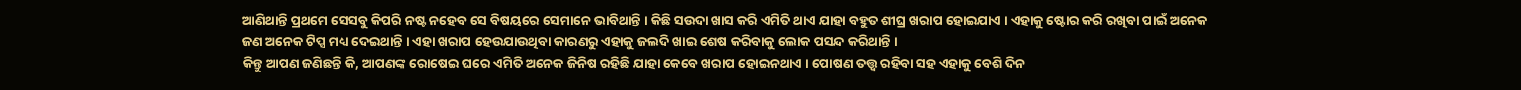ଆଣିଥାନ୍ତି ପ୍ରଥମେ ସେସବୁ କିପରି ନଷ୍ଟ ନହେବ ସେ ବିଷୟରେ ସେମାନେ ଭାବିଥାନ୍ତି । କିଛି ସଉଦା ଖାସ କରି ଏମିତି ଥାଏ ଯାହା ବହୁତ ଶୀଘ୍ର ଖରାପ ହୋଇଯାଏ । ଏହାକୁ ଷ୍ଟୋର କରି ରଖିବା ପାଇଁ ଅନେକ ଜଣ ଅନେକ ଟିପ୍ସ ମଧ୍ୟ ଦେଇଥାନ୍ତି । ଏହା ଖରାପ ହେଉଯାଉଥିବା କାରଣରୁ ଏହାକୁ ଜଲଦି ଖାଇ ଶେଷ କରିବାକୁ ଲୋକ ପସନ୍ଦ କରିଥାନ୍ତି ।
କିନ୍ତୁ ଆପଣ ଜଣିଛନ୍ତି କି, ଆପଣଙ୍କ ରୋଷେଇ ଘରେ ଏମିତି ଅନେକ ଜିନିଷ ରହିଛି ଯାହା କେବେ ଖରାପ ହୋଇନଥାଏ । ପୋଷଣ ତତ୍ତ୍ୱ ରହିବା ସହ ଏହାକୁ ବେଶି ଦିନ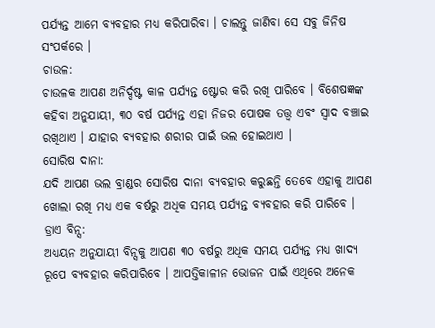ପର୍ଯ୍ୟନ୍ତ ଆମେ ବ୍ୟବହାର ମଧ୍ୟ କରିପାରିବା । ଚାଲନ୍ତୁ ଜାଣିବା ସେ ସବୁ ଜିନିଷ ସଂପର୍କରେ ।
ଚାଉଳ:
ଚାଉଳକ ଆପଣ ଅନିର୍ଦ୍ଦଷ୍ଟ କାଳ ପର୍ଯ୍ୟନ୍ତ ଷ୍ଟୋର କରି ରଖି ପାରିବେ । ବିଶେଷଜ୍ଞଙ୍କ କହିବା ଅନୁଯାୟୀ, ୩୦ ବର୍ଷ ପର୍ଯ୍ୟନ୍ତ ଏହା ନିଜର ପୋଷକ ତତ୍ତ୍ୱ ଏବଂ ସ୍ୱାଦ ବଞ୍ଚାଇ ରଖିଥାଏ । ଯାହାର ବ୍ୟବହାର ଶରୀର ପାଇଁ ଭଲ ହୋଇଥାଏ ।
ସୋରିଷ ଦାନା:
ଯଦି ଆପଣ ଭଲ ବ୍ରାଣ୍ଡର ସୋରିଷ ଦାନା ବ୍ୟବହାର କରୁଛନ୍ତି ତେବେ ଏହାକୁ ଆପଣ ଖୋଲା ରଖି ମଧ୍ୟ ଏକ ବର୍ଷରୁ ଅଧିକ ସମୟ ପର୍ଯ୍ୟନ୍ତ ବ୍ୟବହାର କରି ପାରିବେ ।
ଡ୍ରାଏ ବିନ୍ସ:
ଅଧ୍ୟୟନ ଅନୁଯାୟୀ ବିନ୍ସକୁ ଆପଣ ୩୦ ବର୍ଷରୁ ଅଧିକ ସମୟ ପର୍ଯ୍ୟନ୍ତ ମଧ୍ୟ ଖାଦ୍ୟ ରୂପେ ବ୍ୟବହାର କରିପାରିବେ । ଆପତ୍ତିକାଳୀନ ଭୋଜନ ପାଇଁ ଏଥିରେ ଅନେକ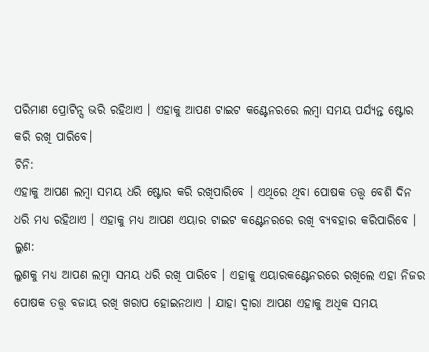ପରିମାଣ ପ୍ରୋଟିନ୍ସ ଭରି ରହିଥାଏ । ଏହାକୁ ଆପଣ ଟାଇଟ କଣ୍ଟେନରରେ ଲମ୍ବା ସମୟ ପର୍ଯ୍ୟନ୍ତ ଷ୍ଟୋର କରି ରଖି ପାରିବେ।
ଚିନି:
ଏହାକୁ ଆପଣ ଲମ୍ବା ସମୟ ଧରି ଷ୍ଟୋର କରି ରଖିପାରିବେ । ଏଥିରେ ଥିବା ପୋଷକ ତତ୍ତ୍ୱ ବେଶି ଦିନ ଧରି ମଧ୍ୟ ରହିଥାଏ । ଏହାକୁ ମଧ୍ୟ ଆପଣ ଏୟାର ଟାଇଟ କଣ୍ଟେନରରେ ରଖି ବ୍ୟବହାର କରିପାରିବେ ।
ଲୁଣ:
ଲୁଣକୁ ମଧ୍ୟ ଆପଣ ଲମ୍ବା ସମୟ ଧରି ରଖି ପାରିବେ । ଏହାକୁ ଏୟାରକଣ୍ଟେନରରେ ରଖିଲେ ଏହା ନିଜର ପୋଷକ ତତ୍ତ୍ୱ ବଜାୟ ରଖି ଖରାପ ହୋଇନଥାଏ । ଯାହା ଦ୍ୱାରା ଆପଣ ଏହାକୁ ଅଧିକ ସମୟ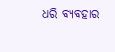ଧରି ବ୍ୟବହାର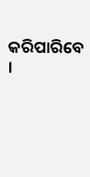କରିପାରିବେ ।